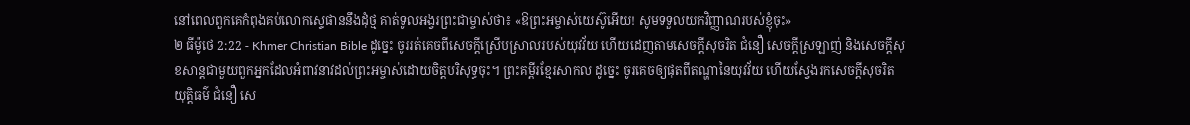នៅពេលពួកគេកំពុងគប់លោកស្ទេផាននឹងដុំថ្ម គាត់ទូលអង្វរព្រះជាម្ចាស់ថា៖ «ឱព្រះអម្ចាស់យេស៊ូអើយ! សូមទទួលយកវិញ្ញាណរបស់ខ្ញុំចុះ»
២ ធីម៉ូថេ 2:22 - Khmer Christian Bible ដូច្នេះ ចូររត់គេចពីសេចក្ដីស្រើបស្រាលរបស់យុវវ័យ ហើយដេញតាមសេចក្ដីសុចរិត ជំនឿ សេចក្ដីស្រឡាញ់ និងសេចក្ដីសុខសាន្តជាមួយពួកអ្នកដែលអំពាវនាវដល់ព្រះអម្ចាស់ដោយចិត្តបរិសុទ្ធចុះ។ ព្រះគម្ពីរខ្មែរសាកល ដូច្នេះ ចូរគេចឲ្យផុតពីតណ្ហានៃយុវវ័យ ហើយស្វែងរកសេចក្ដីសុចរិតយុត្តិធម៌ ជំនឿ សេ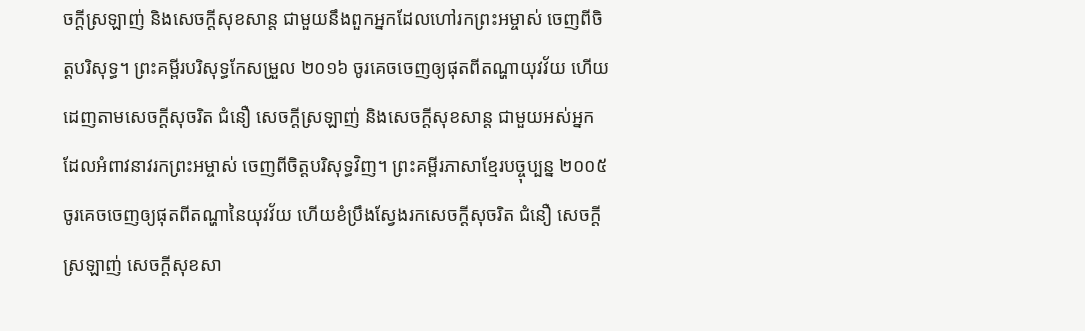ចក្ដីស្រឡាញ់ និងសេចក្ដីសុខសាន្ត ជាមួយនឹងពួកអ្នកដែលហៅរកព្រះអម្ចាស់ ចេញពីចិត្តបរិសុទ្ធ។ ព្រះគម្ពីរបរិសុទ្ធកែសម្រួល ២០១៦ ចូរគេចចេញឲ្យផុតពីតណ្ហាយុវវ័យ ហើយដេញតាមសេចក្ដីសុចរិត ជំនឿ សេចក្ដីស្រឡាញ់ និងសេចក្ដីសុខសាន្ត ជាមួយអស់អ្នកដែលអំពាវនាវរកព្រះអម្ចាស់ ចេញពីចិត្តបរិសុទ្ធវិញ។ ព្រះគម្ពីរភាសាខ្មែរបច្ចុប្បន្ន ២០០៥ ចូរគេចចេញឲ្យផុតពីតណ្ហានៃយុវវ័យ ហើយខំប្រឹងស្វែងរកសេចក្ដីសុចរិត ជំនឿ សេចក្ដីស្រឡាញ់ សេចក្ដីសុខសា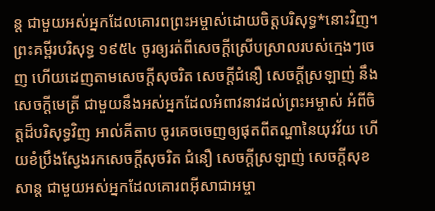ន្ត ជាមួយអស់អ្នកដែលគោរពព្រះអម្ចាស់ដោយចិត្តបរិសុទ្ធ*នោះវិញ។ ព្រះគម្ពីរបរិសុទ្ធ ១៩៥៤ ចូរឲ្យរត់ពីសេចក្ដីស្រើបស្រាលរបស់ក្មេងៗចេញ ហើយដេញតាមសេចក្ដីសុចរិត សេចក្ដីជំនឿ សេចក្ដីស្រឡាញ់ នឹងសេចក្ដីមេត្រី ជាមួយនឹងអស់អ្នកដែលអំពាវនាវដល់ព្រះអម្ចាស់ អំពីចិត្តដ៏បរិសុទ្ធវិញ អាល់គីតាប ចូរគេចចេញឲ្យផុតពីតណ្ហានៃយុវវ័យ ហើយខំប្រឹងស្វែងរកសេចក្ដីសុចរិត ជំនឿ សេចក្ដីស្រឡាញ់ សេចក្ដីសុខសាន្ដ ជាមួយអស់អ្នកដែលគោរពអ៊ីសាជាអម្ចា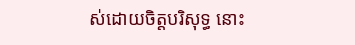ស់ដោយចិត្ដបរិសុទ្ធ នោះ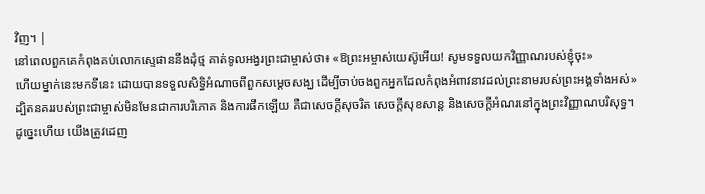វិញ។ |
នៅពេលពួកគេកំពុងគប់លោកស្ទេផាននឹងដុំថ្ម គាត់ទូលអង្វរព្រះជាម្ចាស់ថា៖ «ឱព្រះអម្ចាស់យេស៊ូអើយ! សូមទទួលយកវិញ្ញាណរបស់ខ្ញុំចុះ»
ហើយម្នាក់នេះមកទីនេះ ដោយបានទទួលសិទ្ធិអំណាចពីពួកសម្ដេចសង្ឃ ដើម្បីចាប់ចងពួកអ្នកដែលកំពុងអំពាវនាវដល់ព្រះនាមរបស់ព្រះអង្គទាំងអស់»
ដ្បិតនគររបស់ព្រះជាម្ចាស់មិនមែនជាការបរិភោគ និងការផឹកឡើយ គឺជាសេចក្ដីសុចរិត សេចក្ដីសុខសាន្ត និងសេចក្ដីអំណរនៅក្នុងព្រះវិញ្ញាណបរិសុទ្ធ។
ដូច្នេះហើយ យើងត្រូវដេញ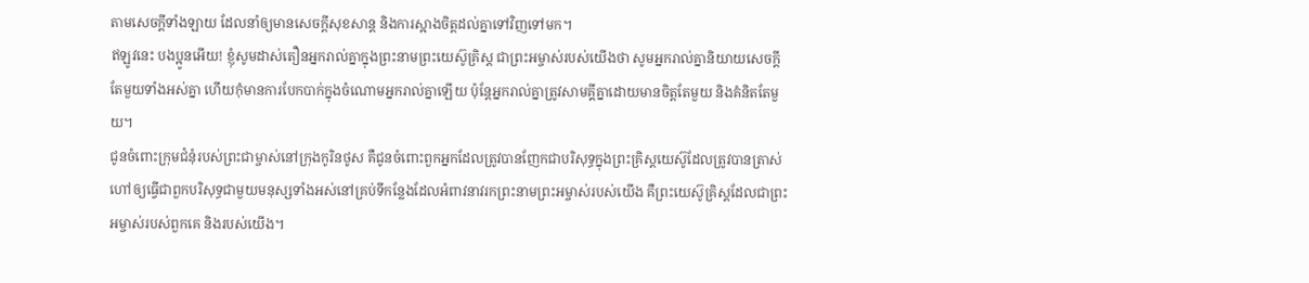តាមសេចក្ដីទាំងឡាយ ដែលនាំឲ្យមានសេចក្ដីសុខសាន្ដ និងការស្អាងចិត្ដដល់គ្នាទៅវិញទៅមក។
ឥឡូវនេះ បងប្អូនអើយ! ខ្ញុំសូមដាស់តឿនអ្នករាល់គ្នាក្នុងព្រះនាមព្រះយេស៊ូគ្រិស្ដ ជាព្រះអម្ចាស់របស់យើងថា សូមអ្នករាល់គ្នានិយាយសេចក្ដីតែមួយទាំងអស់គ្នា ហើយកុំមានការបែកបាក់ក្នុងចំណោមអ្នករាល់គ្នាឡើយ ប៉ុន្ដែអ្នករាល់គ្នាត្រូវសាមគ្គីគ្នាដោយមានចិត្ដតែមួយ និងគំនិតតែមួយ។
ជូនចំពោះក្រុមជំនុំរបស់ព្រះជាម្ចាស់នៅក្រុងកូរិនថូស គឺជូនចំពោះពួកអ្នកដែលត្រូវបានញែកជាបរិសុទ្ធក្នុងព្រះគ្រិស្ដយេស៊ូដែលត្រូវបានត្រាស់ហៅឲ្យធ្វើជាពួកបរិសុទ្ធជាមួយមនុស្សទាំងអស់នៅគ្រប់ទីកន្លែងដែលអំពាវនាវរកព្រះនាមព្រះអម្ចាស់របស់យើង គឺព្រះយេស៊ូគ្រិស្ដដែលជាព្រះអម្ចាស់របស់ពួកគេ និងរបស់យើង។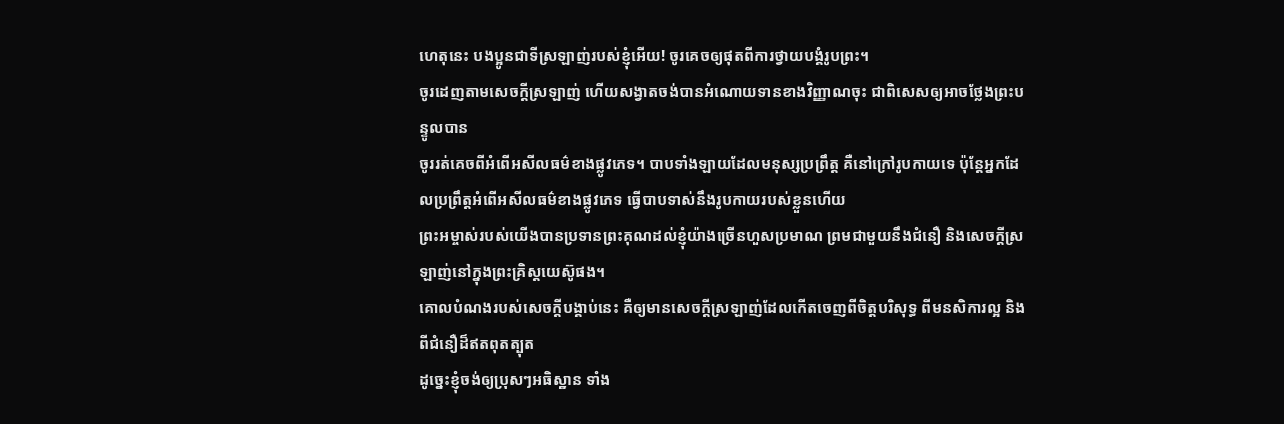ហេតុនេះ បងប្អូនជាទីស្រឡាញ់របស់ខ្ញុំអើយ! ចូរគេចឲ្យផុតពីការថ្វាយបង្គំរូបព្រះ។
ចូរដេញតាមសេចក្ដីស្រឡាញ់ ហើយសង្វាតចង់បានអំណោយទានខាងវិញ្ញាណចុះ ជាពិសេសឲ្យអាចថ្លែងព្រះបន្ទូលបាន
ចូររត់គេចពីអំពើអសីលធម៌ខាងផ្លូវភេទ។ បាបទាំងឡាយដែលមនុស្សប្រព្រឹត្ត គឺនៅក្រៅរូបកាយទេ ប៉ុន្ដែអ្នកដែលប្រព្រឹត្តអំពើអសីលធម៌ខាងផ្លូវភេទ ធ្វើបាបទាស់នឹងរូបកាយរបស់ខ្លួនហើយ
ព្រះអម្ចាស់របស់យើងបានប្រទានព្រះគុណដល់ខ្ញុំយ៉ាងច្រើនហួសប្រមាណ ព្រមជាមួយនឹងជំនឿ និងសេចក្ដីស្រឡាញ់នៅក្នុងព្រះគ្រិស្ដយេស៊ូផង។
គោលបំណងរបស់សេចក្ដីបង្គាប់នេះ គឺឲ្យមានសេចក្ដីស្រឡាញ់ដែលកើតចេញពីចិត្ដបរិសុទ្ធ ពីមនសិការល្អ និងពីជំនឿដ៏ឥតពុតត្បុត
ដូច្នេះខ្ញុំចង់ឲ្យប្រុសៗអធិស្ឋាន ទាំង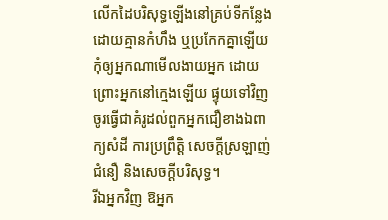លើកដៃបរិសុទ្ធឡើងនៅគ្រប់ទីកន្លែង ដោយគ្មានកំហឹង ឬប្រកែកគ្នាឡើយ
កុំឲ្យអ្នកណាមើលងាយអ្នក ដោយព្រោះអ្នកនៅក្មេងឡើយ ផ្ទុយទៅវិញ ចូរធ្វើជាគំរូដល់ពួកអ្នកជឿខាងឯពាក្យសំដី ការប្រព្រឹត្ដិ សេចក្ដីស្រឡាញ់ ជំនឿ និងសេចក្ដីបរិសុទ្ធ។
រីឯអ្នកវិញ ឱអ្នក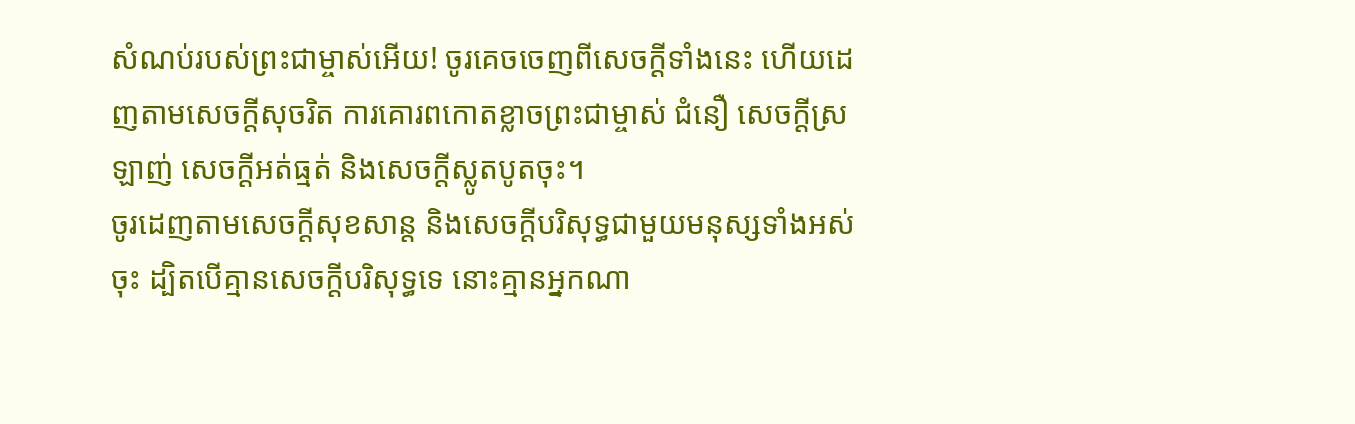សំណប់របស់ព្រះជាម្ចាស់អើយ! ចូរគេចចេញពីសេចក្ដីទាំងនេះ ហើយដេញតាមសេចក្ដីសុចរិត ការគោរពកោតខ្លាចព្រះជាម្ចាស់ ជំនឿ សេចក្ដីស្រឡាញ់ សេចក្ដីអត់ធ្មត់ និងសេចក្ដីស្លូតបូតចុះ។
ចូរដេញតាមសេចក្ដីសុខសាន្ដ និងសេចក្ដីបរិសុទ្ធជាមួយមនុស្សទាំងអស់ចុះ ដ្បិតបើគ្មានសេចក្ដីបរិសុទ្ធទេ នោះគ្មានអ្នកណា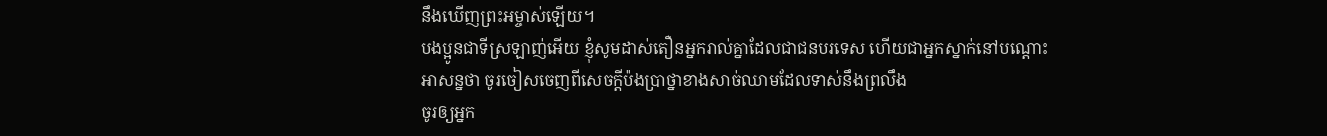នឹងឃើញព្រះអម្ចាស់ឡើយ។
បងប្អូនជាទីស្រឡាញ់អើយ ខ្ញុំសូមដាស់តឿនអ្នករាល់គ្នាដែលជាជនបរទេស ហើយជាអ្នកស្នាក់នៅបណ្ដោះអាសន្នថា ចូរចៀសចេញពីសេចក្ដីប៉ងប្រាថ្នាខាងសាច់ឈាមដែលទាស់នឹងព្រលឹង
ចូរឲ្យអ្នក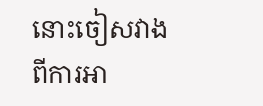នោះចៀសវាងពីការអា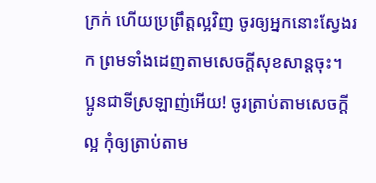ក្រក់ ហើយប្រព្រឹត្ដល្អវិញ ចូរឲ្យអ្នកនោះស្វែងរក ព្រមទាំងដេញតាមសេចក្ដីសុខសាន្ដចុះ។
ប្អូនជាទីស្រឡាញ់អើយ! ចូរត្រាប់តាមសេចក្ដីល្អ កុំឲ្យត្រាប់តាម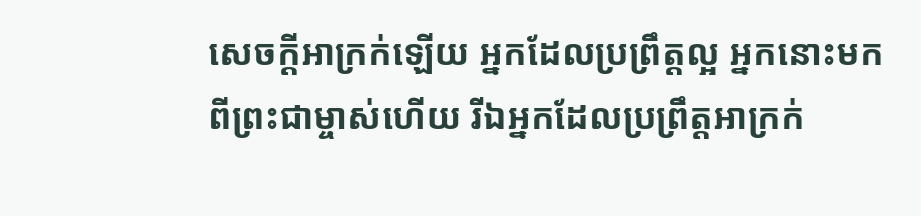សេចក្ដីអាក្រក់ឡើយ អ្នកដែលប្រព្រឹត្ដល្អ អ្នកនោះមកពីព្រះជាម្ចាស់ហើយ រីឯអ្នកដែលប្រព្រឹត្ដអាក្រក់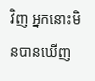វិញ អ្នកនោះមិនបានឃើញ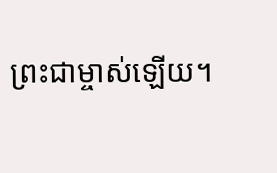ព្រះជាម្ចាស់ឡើយ។